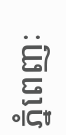ភ្នំពេញៈ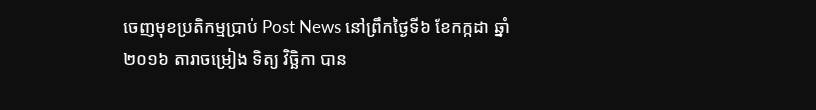ចេញមុខប្រតិកម្មប្រាប់ Post News នៅព្រឹកថ្ងៃទី៦ ខែកក្កដា ឆ្នាំ២០១៦ តារាចម្រៀង ទិត្យ វិច្ឆិកា បាន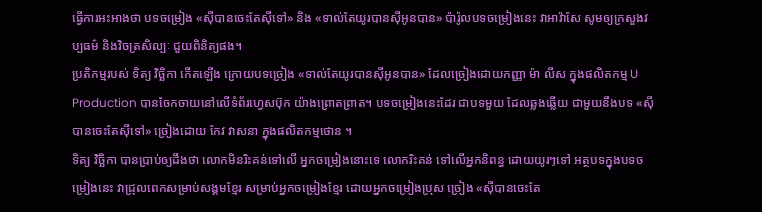ធ្វើការអះអាងថា បទចម្រៀង «ស៊ីបានចេះតែស៊ីទៅ» និង «ទាល់តែយូរបានស៊ីអូនបាន» ប៉ារ៉ូលបទចម្រៀងនេះ វាអាវ៉ាសែ សូមឲ្យក្រសួងវប្បធម៌ និងវិចត្រសិល្បៈ ជួយពិនិត្យផង។
ប្រតិកម្មរបស់ ទិត្យ វិច្ឆិកា កើតឡើង ក្រោយបទច្រៀង «ទាល់តែយូរបានស៊ីអូនបាន» ដែលច្រៀងដោយកញ្ញា ម៉ា លីស ក្នុងផលិតកម្ម U Production បានចែកចាយនៅលើទំព័រហ្វេសប៊ុក យ៉ាងព្រោតព្រាត។ បទចម្រៀងនេះដែរ ជាបទមួយ ដែលឆ្លងឆ្លើយ ជាមួយនឹងបទ «ស៊ីបានចេះតែស៊ីទៅ» ច្រៀងដោយ កែវ វាសនា ក្នុងផលិតកម្មថោន ។
ទិត្យ វិច្ឆិកា បានប្រាប់ឲ្យដឹងថា លោកមិនរិះគន់ទៅលើ អ្នកចម្រៀងនោះទេ លោករិះគន់ ទៅលើអ្នកនិពន្ធ ដោយយូរៗទៅ អត្ថបទក្នុងបទចម្រៀងនេះ វាជ្រុលពេកសម្រាប់សង្គមខ្មែរ សម្រាប់អ្នកចម្រៀងខ្មែរ ដោយអ្នកចម្រៀងប្រុស ច្រៀង «ស៊ីបានចេះតែ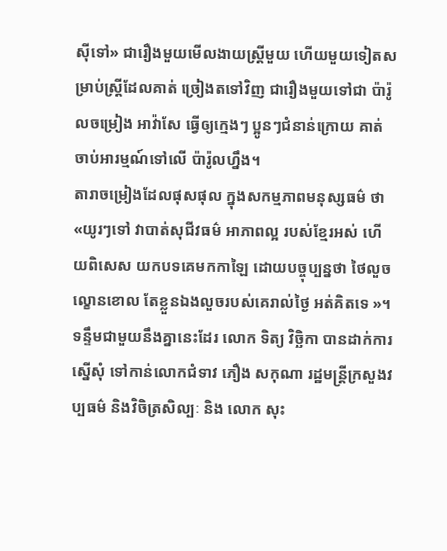ស៊ីទៅ» ជារឿងមួយមើលងាយស្រ្តីមួយ ហើយមួយទៀតសម្រាប់ស្រ្តីដែលគាត់ ច្រៀងតទៅវិញ ជារឿងមួយទៅជា ប៉ារ៉ូលចម្រៀង អាវ៉ាសែ ធ្វើឲ្យក្មេងៗ ប្អូនៗជំនាន់ក្រោយ គាត់ចាប់អារម្មណ៍ទៅលើ ប៉ារ៉ូលហ្នឹង។
តារាចម្រៀងដែលផុសផុល ក្នុងសកម្មភាពមនុស្សធម៌ ថា «យូរៗទៅ វាបាត់សុជីវធម៌ អាភាពល្អ របស់ខ្មែរអស់ ហើយពិសេស យកបទគេមកកាឡៃ ដោយបច្ចុប្បន្នថា ថៃលួចល្ខោនខោល តែខ្លួនឯងលួចរបស់គេរាល់ថ្ងៃ អត់គិតទេ »។
ទន្ទឹមជាមួយនឹងគ្នានេះដែរ លោក ទិត្យ វិច្ឆិកា បានដាក់ការស្នើសុំ ទៅកាន់លោកជំទាវ ភឿង សកុណា រដ្ឋមន្ត្រីក្រសួងវប្បធម៌ និងវិចិត្រសិល្បៈ និង លោក សុះ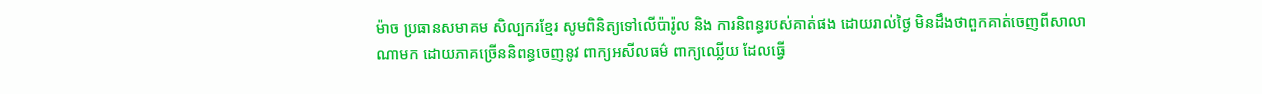ម៉ាច ប្រធានសមាគម សិល្បករខ្មែរ សូមពិនិត្យទៅលើប៉ារ៉ូល និង ការនិពន្ធរបស់គាត់ផង ដោយរាល់ថ្ងៃ មិនដឹងថាពួកគាត់ចេញពីសាលាណាមក ដោយភាគច្រើននិពន្ធចេញនូវ ពាក្យអសីលធម៌ ពាក្យឈ្លើយ ដែលធ្វើ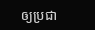ឲ្យប្រជា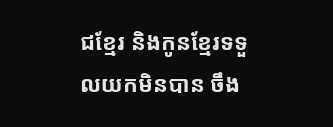ជខ្មែរ និងកូនខ្មែរទទួលយកមិនបាន ចឹង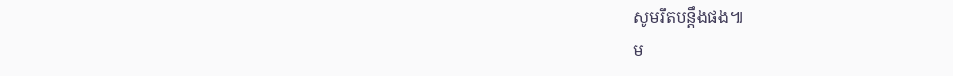សូមរឹតបន្តឹងផង៕
ម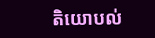តិយោបល់